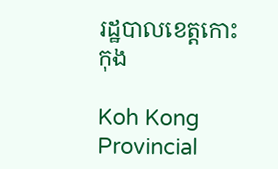រដ្ឋបាលខេត្តកោះកុង

Koh Kong Provincial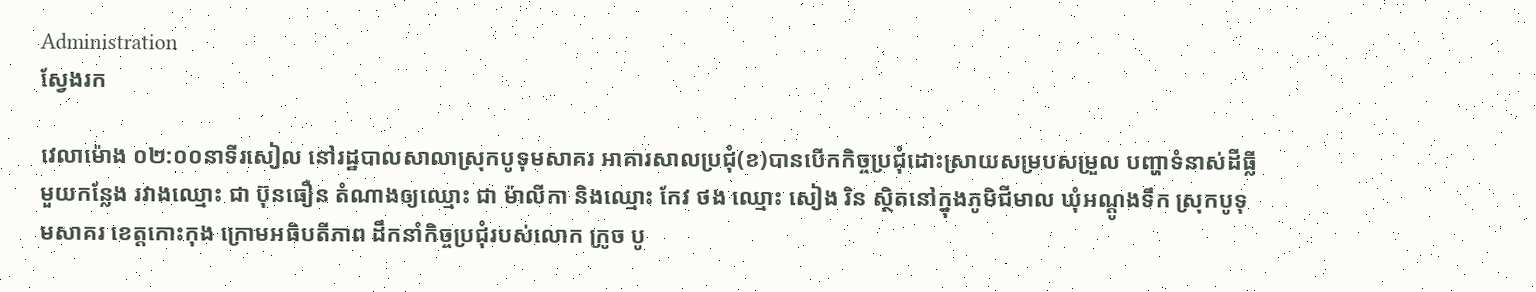Administration
ស្វែងរក

វេលាម៉ោង ០២:០០នាទីរសៀល នៅរដ្ឋបាលសាលាស្រុកបូទុមសាគរ អាគារសាលប្រជុំ(ខ)បានបើកកិច្ចប្រជុំដោះស្រាយសម្របសម្រួល បញ្ហាទំនាស់ដីធ្លីមួយកន្លែង រវាងឈ្មោះ ជា ប៊ុនធឿន តំណាងឲ្យឈ្មោះ ជា ម៉ាលីកា និងឈ្មោះ កែវ ថង ឈ្មោះ សៀង រិន ស្ថិតនៅក្នុងភូមិជីមាល ឃុំអណ្តូងទឹក ស្រុកបូទុមសាគរ ខេត្តកោះកុង ក្រោមអធិបតីភាព ដឹកនាំកិច្ចប្រជុំរបស់លោក ក្រូច បូ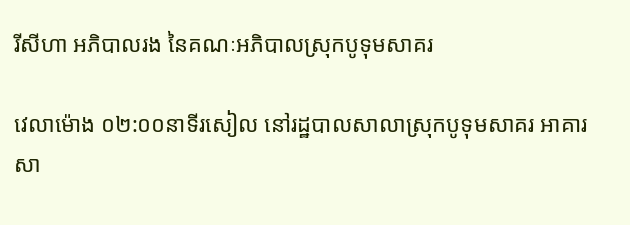រីសីហា អភិបាលរង នៃគណៈអភិបាលស្រុកបូទុមសាគរ

វេលាម៉ោង ០២:០០នាទីរសៀល នៅរដ្ឋបាលសាលាស្រុកបូទុមសាគរ អាគារសា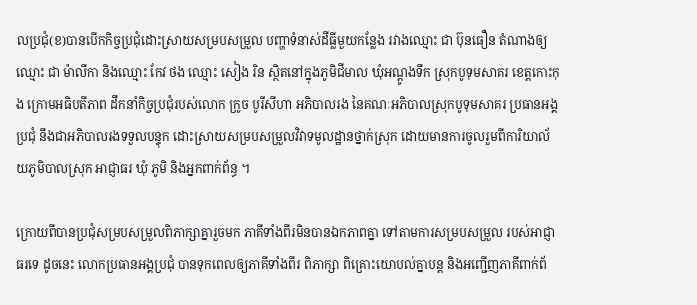លប្រជុំ(ខ)បានបើកកិច្ចប្រជុំដោះស្រាយសម្របសម្រួល បញ្ហាទំនាស់ដីធ្លីមួយកន្លែង រវាងឈ្មោះ ជា ប៊ុនធឿន តំណាងឲ្យឈ្មោះ ជា ម៉ាលីកា និងឈ្មោះ កែវ ថង ឈ្មោះ សៀង រិន ស្ថិតនៅក្នុងភូមិជីមាល ឃុំអណ្តូងទឹក ស្រុកបូទុមសាគរ ខេត្តកោះកុង ក្រោមអធិបតីភាព ដឹកនាំកិច្ចប្រជុំរបស់លោក ក្រូច បូរីសីហា អភិបាលរង នៃគណៈអភិបាលស្រុកបូទុមសាគរ ប្រធានអង្គប្រជុំ នឹងជាអភិបាលរងទទួលបន្ទុក ដោះស្រាយសម្របសម្រួលវិវាទមូលដ្ឋានថ្នាក់ស្រុក ដោយមានការចូលរួមពីការិយាល័យភូមិបាលស្រុក អាជ្ញាធរ ឃុំ ភូមិ និងអ្នកពាក់ព័ន្ធ ។

ក្រោយពីបានប្រជុំសម្របសម្រួលពិភាក្សាគ្នារួចមក ភាគីទាំងពីរមិនបានឯកភាពគ្នា ទៅតាមការសម្របសម្រួល របស់អាជ្ញាធរទេ ដូចនេះ លោកប្រធានអង្គប្រជុំ បានទុកពេលឲ្យភាគីទាំងពីរ ពិភាក្សា ពិគ្រោះយោបល់គ្នាបន្ត និងអញ្ជើញភាគីពាក់ព័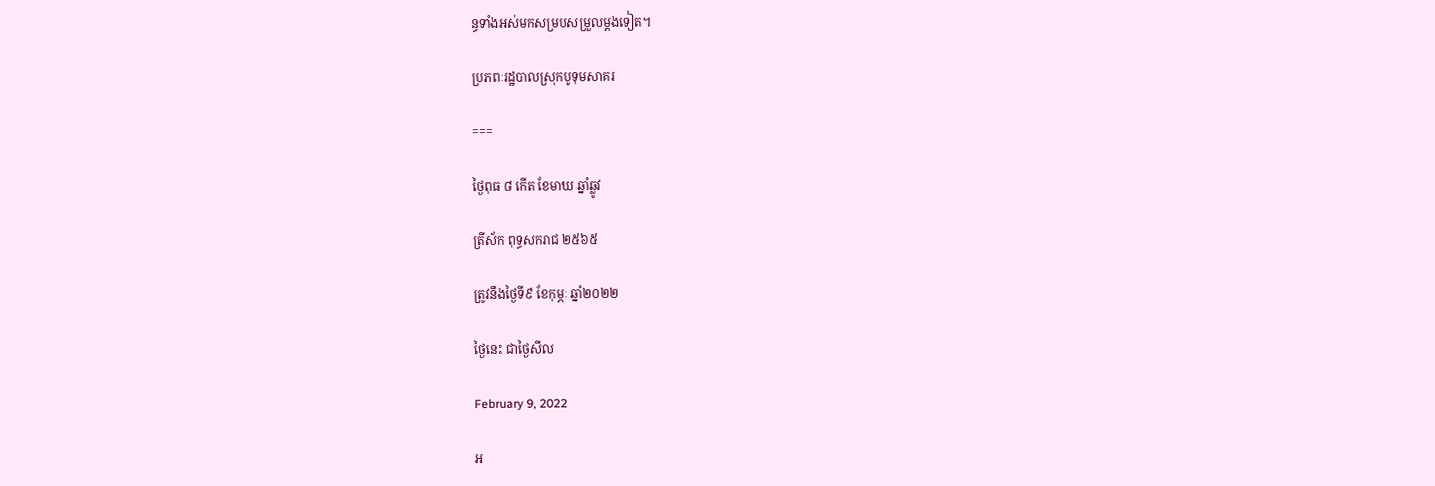ន្ធទាំងអស់មកសម្របសម្រួលម្តងទៀត។

ប្រភពៈរដ្ឋបាលស្រុកបូទុមសាគរ

===

ថ្ងៃពុធ ៨ កើត ខែមាឃ ឆ្នាំឆ្លូវ

ត្រីស័ក ពុទ្ធសករាជ ២៥៦៥

ត្រូវនឹងថ្ងៃទី៩ ខែកុម្ភៈ ឆ្នាំ២០២២

ថ្ងៃនេះ ជាថ្ងៃសីល

February 9, 2022

អ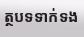ត្ថបទទាក់ទង